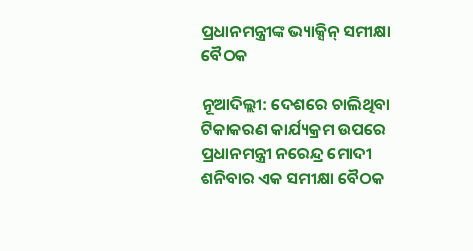ପ୍ରଧାନମନ୍ତ୍ରୀଙ୍କ ଭ୍ୟାକ୍ସିନ୍ ସମୀକ୍ଷା ବୈଠକ

ନୂଆଦିଲ୍ଲୀ: ଦେଶରେ ଚାଲିଥିବା ଟିକାକରଣ କାର୍ଯ୍ୟକ୍ରମ ଉପରେ ପ୍ରଧାନମନ୍ତ୍ରୀ ନରେନ୍ଦ୍ର ମୋଦୀ ଶନିବାର ଏକ ସମୀକ୍ଷା ବୈଠକ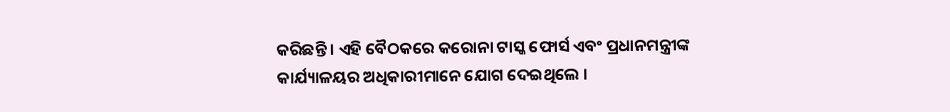କରିଛନ୍ତି । ଏହି ବୈଠକରେ କରୋନା ଟାସ୍କ ଫୋର୍ସ ଏବଂ ପ୍ରଧାନମନ୍ତ୍ରୀଙ୍କ କାର୍ଯ୍ୟାଳୟର ଅଧିକାରୀମାନେ ଯୋଗ ଦେଇଥିଲେ ।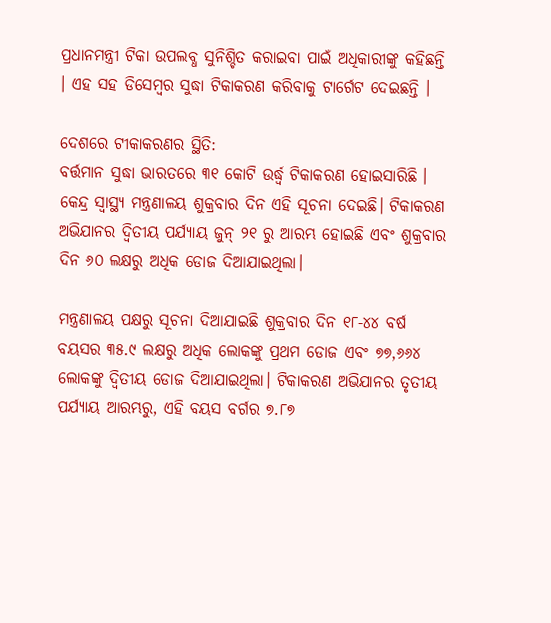ପ୍ରଧାନମନ୍ତ୍ରୀ ଟିକା ଉପଲବ୍ଧ ସୁନିଶ୍ଚିତ କରାଇବା ପାଇଁ ଅଧିକାରୀଙ୍କୁ କହିଛନ୍ତି । ଏହ ସହ ଡିସେମ୍ବର ସୁଦ୍ଧା ଟିକାକରଣ କରିବାକୁ ଟାର୍ଗେଟ ଦେଇଛନ୍ତି ।

ଦେଶରେ ଟୀକାକରଣର ସ୍ଥିତି:
ବର୍ତ୍ତମାନ ସୁଦ୍ଧା ଭାରତରେ ୩୧ କୋଟି ଉର୍ଦ୍ଧ୍ୱ ଟିକାକରଣ ହୋଇସାରିଛି । କେନ୍ଦ୍ର ସ୍ୱାସ୍ଥ୍ୟ ମନ୍ତ୍ରଣାଳୟ ଶୁକ୍ରବାର ଦିନ ଏହି ସୂଚନା ଦେଇଛି। ଟିକାକରଣ ଅଭିଯାନର ଦ୍ୱିତୀୟ ପର୍ଯ୍ୟାୟ ଜୁନ୍ ୨୧ ରୁ ଆରମ୍ଭ ହୋଇଛି ଏବଂ ଶୁକ୍ରବାର ଦିନ ୬୦ ଲକ୍ଷରୁ ଅଧିକ ଡୋଜ ଦିଆଯାଇଥିଲା।

ମନ୍ତ୍ରଣାଳୟ ପକ୍ଷରୁ ସୂଚନା ଦିଆଯାଇଛି ଶୁକ୍ରବାର ଦିନ ୧୮-୪୪ ବର୍ଷ ବୟସର ୩୫.୯ ଲକ୍ଷରୁ ଅଧିକ ଲୋକଙ୍କୁ ପ୍ରଥମ ଡୋଜ ଏବଂ ୭୭,୬୬୪ ଲୋକଙ୍କୁ ଦ୍ୱିତୀୟ ଡୋଜ ଦିଆଯାଇଥିଲା। ଟିକାକରଣ ଅଭିଯାନର ତୃତୀୟ ପର୍ଯ୍ୟାୟ ଆରମ୍ଭରୁ, ଏହି ବୟସ ବର୍ଗର ୭.୮୭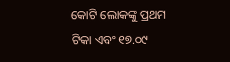କୋଟି ଲୋକଙ୍କୁ ପ୍ରଥମ ଟିକା ଏବଂ ୧୭.୦୯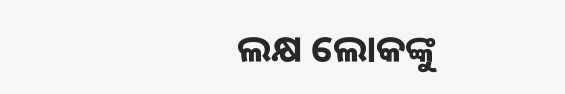ଲକ୍ଷ ଲୋକଙ୍କୁ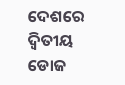ଦେଶରେ ଦ୍ୱିତୀୟ ଡୋଜ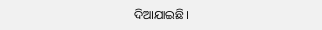ଦିଆଯାଇଛି।